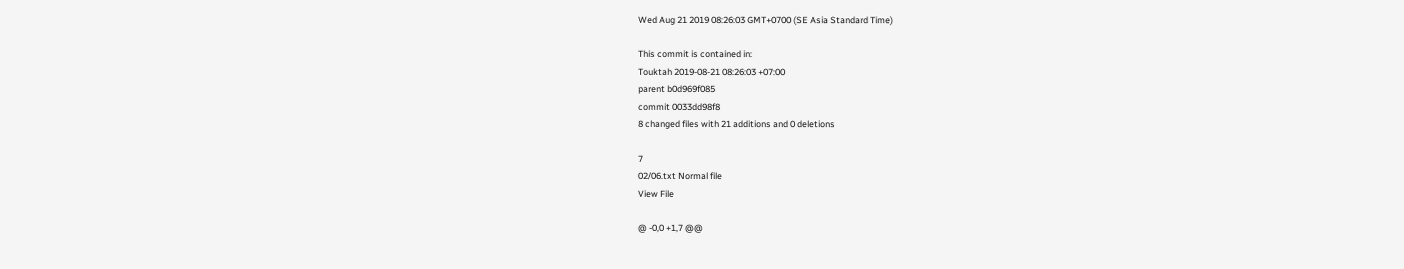Wed Aug 21 2019 08:26:03 GMT+0700 (SE Asia Standard Time)

This commit is contained in:
Touktah 2019-08-21 08:26:03 +07:00
parent b0d969f085
commit 0033dd98f8
8 changed files with 21 additions and 0 deletions

7
02/06.txt Normal file
View File

@ -0,0 +1,7 @@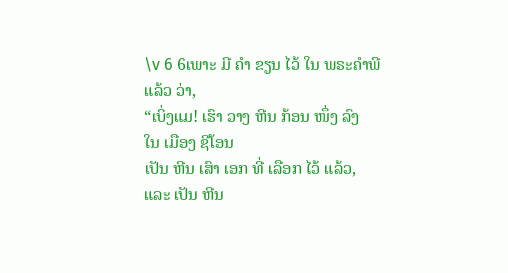\v 6 6ເພາະ ມີ ຄຳ ຂຽນ ໄວ້ ໃນ ພຣະຄຳພີ ແລ້ວ ວ່າ,
“ເບິ່ງແມ! ເຮົາ ວາງ ຫີນ ກ້ອນ ໜຶ່ງ ລົງ
ໃນ ເມືອງ ຊີໂອນ
ເປັນ ຫີນ ເສົາ ເອກ ທີ່ ເລືອກ ໄວ້ ແລ້ວ,
ແລະ ເປັນ ຫີນ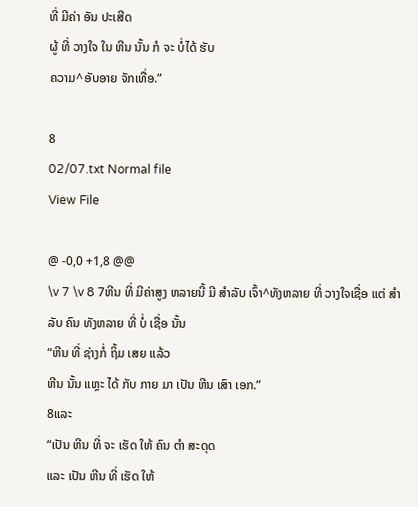ທີ່ ມີຄ່າ ອັນ ປະເສີດ
ຜູ້ ທີ່ ວາງໃຈ ໃນ ຫີນ ນັ້ນ ກໍ ຈະ ບໍ່ໄດ້ ຮັບ
ຄວາມ^ອັບອາຍ ຈັກເທື່ອ.”

8
02/07.txt Normal file
View File

@ -0,0 +1,8 @@
\v 7 \v 8 7ຫີນ ທີ່ ມີຄ່າສູງ ຫລາຍນີ້ ມີ ສຳລັບ ເຈົ້າ^ທັງຫລາຍ ທີ່ ວາງໃຈເຊື່ອ ແຕ່ ສຳລັບ ຄົນ ທັງຫລາຍ ທີ່ ບໍ່ ເຊື່ອ ນັ້ນ
“ຫີນ ທີ່ ຊ່າງກໍ່ ຖິ້ມ ເສຍ ແລ້ວ
ຫີນ ນັ້ນ ແຫຼະ ໄດ້ ກັບ ກາຍ ມາ ເປັນ ຫີນ ເສົາ ເອກ.”
8ແລະ
“ເປັນ ຫີນ ທີ່ ຈະ ເຮັດ ໃຫ້ ຄົນ ຕຳ ສະດຸດ
ແລະ ເປັນ ຫີນ ທີ່ ເຮັດ ໃຫ້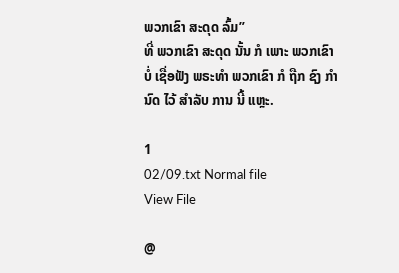ພວກເຂົາ ສະດຸດ ລົ້ມ”
ທີ່ ພວກເຂົາ ສະດຸດ ນັ້ນ ກໍ ເພາະ ພວກເຂົາ ບໍ່ ເຊື່ອຟັງ ພຣະທຳ ພວກເຂົາ ກໍ ຖືກ ຊົງ ກຳນົດ ໄວ້ ສຳລັບ ການ ນີ້ ແຫຼະ.

1
02/09.txt Normal file
View File

@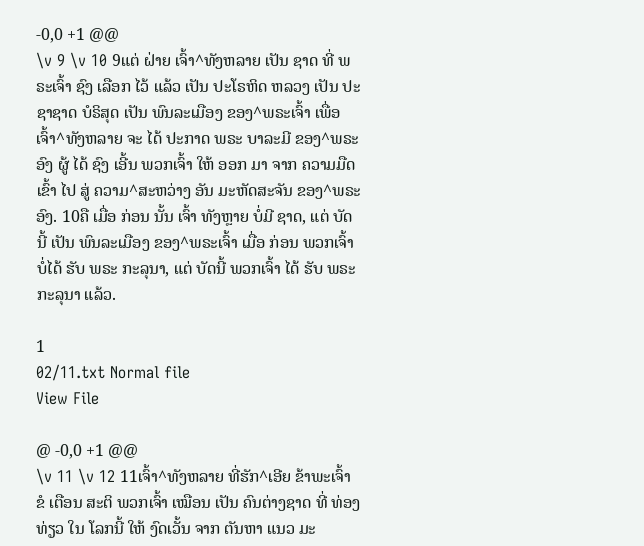-0,0 +1 @@
\v 9 \v 10 9ແຕ່ ຝ່າຍ ເຈົ້າ^ທັງຫລາຍ ເປັນ ຊາດ ທີ່ ພຣະເຈົ້າ ຊົງ ເລືອກ ໄວ້ ແລ້ວ ເປັນ ປະໂຣຫິດ ຫລວງ ເປັນ ປະຊາຊາດ ບໍຣິສຸດ ເປັນ ພົນລະເມືອງ ຂອງ^ພຣະເຈົ້າ ເພື່ອ ເຈົ້າ^ທັງຫລາຍ ຈະ ໄດ້ ປະກາດ ພຣະ ບາລະມີ ຂອງ^ພຣະອົງ ຜູ້ ໄດ້ ຊົງ ເອີ້ນ ພວກເຈົ້າ ໃຫ້ ອອກ ມາ ຈາກ ຄວາມມືດ ເຂົ້າ ໄປ ສູ່ ຄວາມ^ສະຫວ່າງ ອັນ ມະຫັດສະຈັນ ຂອງ^ພຣະອົງ. 10ຄື ເມື່ອ ກ່ອນ ນັ້ນ ເຈົ້າ ທັງຫຼາຍ ບໍ່ມີ ຊາດ, ແຕ່ ບັດນີ້ ເປັນ ພົນລະເມືອງ ຂອງ^ພຣະເຈົ້າ ເມື່ອ ກ່ອນ ພວກເຈົ້າ ບໍ່ໄດ້ ຮັບ ພຣະ ກະລຸນາ, ແຕ່ ບັດນີ້ ພວກເຈົ້າ ໄດ້ ຮັບ ພຣະ ກະລຸນາ ແລ້ວ.

1
02/11.txt Normal file
View File

@ -0,0 +1 @@
\v 11 \v 12 11ເຈົ້າ^ທັງຫລາຍ ທີ່ຮັກ^ເອີຍ ຂ້າພະເຈົ້າ ຂໍ ເຕືອນ ສະຕິ ພວກເຈົ້າ ເໝືອນ ເປັນ ຄົນຕ່າງຊາດ ທີ່ ທ່ອງທ່ຽວ ໃນ ໂລກນີ້ ໃຫ້ ງົດເວັ້ນ ຈາກ ຕັນຫາ ແນວ ມະ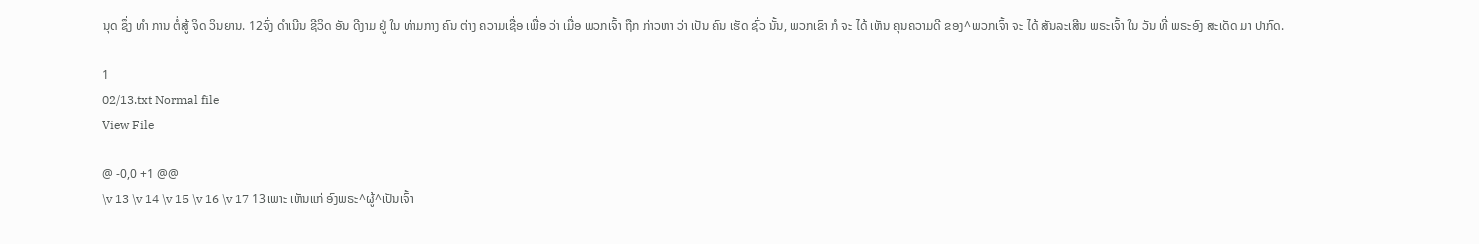ນຸດ ຊຶ່ງ ທຳ ການ ຕໍ່ສູ້ ຈິດ ວິນຍານ. 12ຈົ່ງ ດຳເນີນ ຊີວິດ ອັນ ດີງາມ ຢູ່ ໃນ ທ່າມກາງ ຄົນ ຕ່າງ ຄວາມເຊື່ອ ເພື່ອ ວ່າ ເມື່ອ ພວກເຈົ້າ ຖືກ ກ່າວຫາ ວ່າ ເປັນ ຄົນ ເຮັດ ຊົ່ວ ນັ້ນ, ພວກເຂົາ ກໍ ຈະ ໄດ້ ເຫັນ ຄຸນຄວາມດີ ຂອງ^ພວກເຈົ້າ ຈະ ໄດ້ ສັນລະເສີນ ພຣະເຈົ້າ ໃນ ວັນ ທີ່ ພຣະອົງ ສະເດັດ ມາ ປາກົດ.

1
02/13.txt Normal file
View File

@ -0,0 +1 @@
\v 13 \v 14 \v 15 \v 16 \v 17 13ເພາະ ເຫັນແກ່ ອົງພຣະ^ຜູ້^ເປັນເຈົ້າ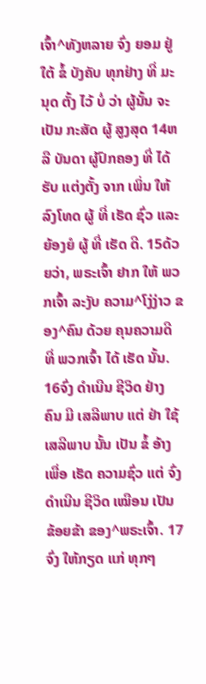ເຈົ້າ^ທັງຫລາຍ ຈົ່ງ ຍອມ ຢູ່ ໃຕ້ ຂໍ້ ບັງຄັບ ທຸກຢ່າງ ທີ່ ມະນຸດ ຕັ້ງ ໄວ້ ບໍ່ ວ່າ ຜູ້ນັ້ນ ຈະ ເປັນ ກະສັດ ຜູ້ ສູງສຸດ 14ຫລື ບັນດາ ຜູ້ປົກຄອງ ທີ່ ໄດ້ ຮັບ ແຕ່ງຕັ້ງ ຈາກ ເພິ່ນ ໃຫ້ ລົງໂທດ ຜູ້ ທີ່ ເຮັດ ຊົ່ວ ແລະ ຍ້ອງຍໍ ຜູ້ ທີ່ ເຮັດ ດີ. 15ດ້ວຍວ່າ, ພຣະເຈົ້າ ຢາກ ໃຫ້ ພວກເຈົ້າ ລະງັບ ຄວາມ^ໂງ່ງ່າວ ຂອງ^ຄົນ ດ້ວຍ ຄຸນຄວາມດີ ທີ່ ພວກເຈົ້າ ໄດ້ ເຮັດ ນັ້ນ. 16ຈົ່ງ ດຳເນີນ ຊີວິດ ຢ່າງ ຄົນ ມີ ເສລີພາບ ແຕ່ ຢ່າ ໃຊ້ ເສລີພາບ ນັ້ນ ເປັນ ຂໍ້ ອ້າງ ເພື່ອ ເຮັດ ຄວາມຊົ່ວ ແຕ່ ຈົ່ງ ດຳເນີນ ຊີວິດ ເໝືອນ ເປັນ ຂ້ອຍຂ້າ ຂອງ^ພຣະເຈົ້າ. 17ຈົ່ງ ໃຫ້ກຽດ ແກ່ ທຸກໆ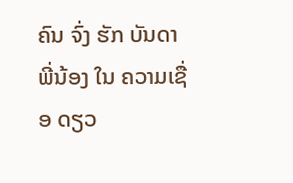ຄົນ ຈົ່ງ ຮັກ ບັນດາ ພີ່ນ້ອງ ໃນ ຄວາມເຊື່ອ ດຽວ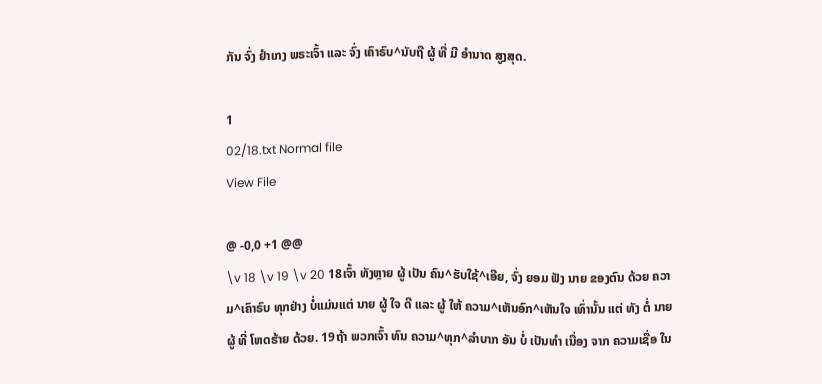ກັນ ຈົ່ງ ຢຳເກງ ພຣະເຈົ້າ ແລະ ຈົ່ງ ເຄົາຣົບ^ນັບຖື ຜູ້ ທີ່ ມີ ອຳນາດ ສູງສຸດ.

1
02/18.txt Normal file
View File

@ -0,0 +1 @@
\v 18 \v 19 \v 20 18ເຈົ້າ ທັງຫຼາຍ ຜູ້ ເປັນ ຄົນ^ຮັບໃຊ້^ເອີຍ, ຈົ່ງ ຍອມ ຟັງ ນາຍ ຂອງຕົນ ດ້ວຍ ຄວາມ^ເຄົາຣົບ ທຸກຢ່າງ ບໍ່ແມ່ນແຕ່ ນາຍ ຜູ້ ໃຈ ດີ ແລະ ຜູ້ ໃຫ້ ຄວາມ^ເຫັນອົກ^ເຫັນໃຈ ເທົ່ານັ້ນ ແຕ່ ທັງ ຕໍ່ ນາຍ ຜູ້ ທີ່ ໂຫດຮ້າຍ ດ້ວຍ. 19ຖ້າ ພວກເຈົ້າ ທົນ ຄວາມ^ທຸກ^ລຳບາກ ອັນ ບໍ່ ເປັນທຳ ເນື່ອງ ຈາກ ຄວາມເຊື່ອ ໃນ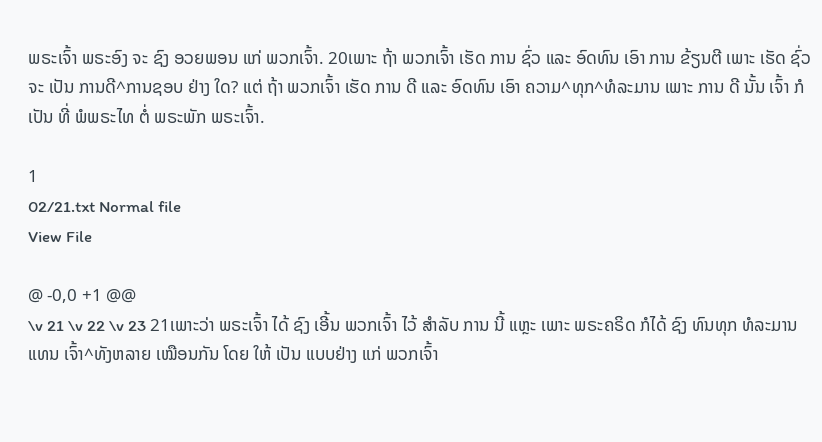ພຣະເຈົ້າ ພຣະອົງ ຈະ ຊົງ ອວຍພອນ ແກ່ ພວກເຈົ້າ. 20ເພາະ ຖ້າ ພວກເຈົ້າ ເຮັດ ການ ຊົ່ວ ແລະ ອົດທົນ ເອົາ ການ ຂ້ຽນຕີ ເພາະ ເຮັດ ຊົ່ວ ຈະ ເປັນ ການດີ^ການຊອບ ຢ່າງ ໃດ? ແຕ່ ຖ້າ ພວກເຈົ້າ ເຮັດ ການ ດີ ແລະ ອົດທົນ ເອົາ ຄວາມ^ທຸກ^ທໍລະມານ ເພາະ ການ ດີ ນັ້ນ ເຈົ້າ ກໍ ເປັນ ທີ່ ພໍພຣະໄທ ຕໍ່ ພຣະພັກ ພຣະເຈົ້າ.

1
02/21.txt Normal file
View File

@ -0,0 +1 @@
\v 21 \v 22 \v 23 21ເພາະວ່າ ພຣະເຈົ້າ ໄດ້ ຊົງ ເອີ້ນ ພວກເຈົ້າ ໄວ້ ສຳລັບ ການ ນີ້ ແຫຼະ ເພາະ ພຣະຄຣິດ ກໍໄດ້ ຊົງ ທົນທຸກ ທໍລະມານ ແທນ ເຈົ້າ^ທັງຫລາຍ ເໝືອນກັນ ໂດຍ ໃຫ້ ເປັນ ແບບຢ່າງ ແກ່ ພວກເຈົ້າ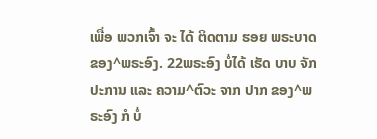ເພື່ອ ພວກເຈົ້າ ຈະ ໄດ້ ຕິດຕາມ ຮອຍ ພຣະບາດ ຂອງ^ພຣະອົງ. 22ພຣະອົງ ບໍ່ໄດ້ ເຮັດ ບາບ ຈັກ ປະການ ແລະ ຄວາມ^ຕົວະ ຈາກ ປາກ ຂອງ^ພຣະອົງ ກໍ ບໍ່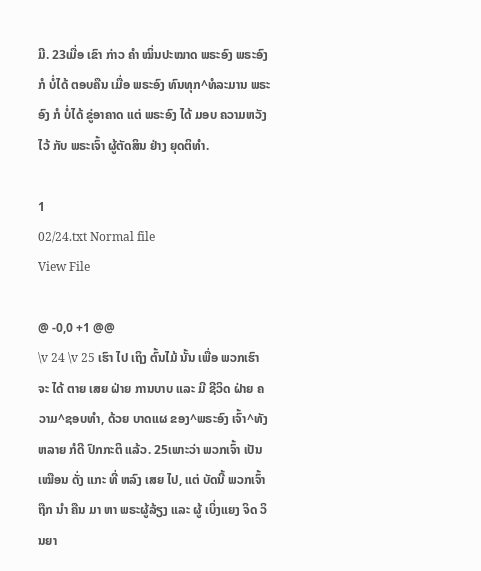ມີ. 23ເມື່ອ ເຂົາ ກ່າວ ຄຳ ໝິ່ນປະໝາດ ພຣະອົງ ພຣະອົງ ກໍ ບໍ່ໄດ້ ຕອບຄືນ ເມື່ອ ພຣະອົງ ທົນທຸກ^ທໍລະມານ ພຣະອົງ ກໍ ບໍ່ໄດ້ ຂູ່ອາຄາດ ແຕ່ ພຣະອົງ ໄດ້ ມອບ ຄວາມຫວັງ ໄວ້ ກັບ ພຣະເຈົ້າ ຜູ້ຕັດສິນ ຢ່າງ ຍຸດຕິທຳ.

1
02/24.txt Normal file
View File

@ -0,0 +1 @@
\v 24 \v 25 ເຮົາ ໄປ ເຖິງ ຕົ້ນໄມ້ ນັ້ນ ເພື່ອ ພວກເຮົາ ຈະ ໄດ້ ຕາຍ ເສຍ ຝ່າຍ ການບາບ ແລະ ມີ ຊີວິດ ຝ່າຍ ຄວາມ^ຊອບທຳ, ດ້ວຍ ບາດແຜ ຂອງ^ພຣະອົງ ເຈົ້າ^ທັງຫລາຍ ກໍດີ ປົກກະຕິ ແລ້ວ. 25ເພາະວ່າ ພວກເຈົ້າ ເປັນ ເໝືອນ ດັ່ງ ແກະ ທີ່ ຫລົງ ເສຍ ໄປ, ແຕ່ ບັດນີ້ ພວກເຈົ້າ ຖືກ ນຳ ຄືນ ມາ ຫາ ພຣະຜູ້ລ້ຽງ ແລະ ຜູ້ ເບິ່ງແຍງ ຈິດ ວິນຍາ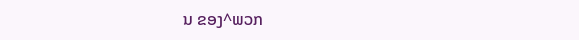ນ ຂອງ^ພວກ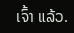ເຈົ້າ ແລ້ວ.